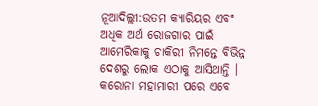ନୂଆଦିଲ୍ଲୀ:ଉତମ କ୍ୟାରିୟର ଏବଂ ଅଧିକ ଅର୍ଥ ରୋଜଗାର ପାଇଁ ଆମେରିକାକୁ ଚାକିରୀ ନିମନ୍ତେ ବିଭିନ୍ନ ଦେଶରୁ ଲୋକ ଏଠାକୁ ଆସିଥାନ୍ତି । କରୋନା ମହାମାରୀ ପରେ ଏବେ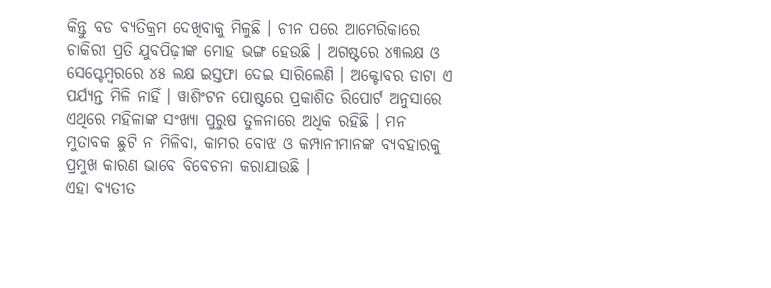କିନ୍ତୁ ବଡ ବ୍ୟତିକ୍ରମ ଦେଖିବାକୁ ମିଳୁଛି । ଚୀନ ପରେ ଆମେରିକାରେ ଚାକିରୀ ପ୍ରତି ଯୁବପିଢ଼ୀଙ୍କ ମୋହ ଭଙ୍ଗ ହେଉଛି । ଅଗଷ୍ଟରେ ୪୩ଲକ୍ଷ ଓ ସେପ୍ଟେମ୍ବରରେ ୪୫ ଲକ୍ଷ ଇସ୍ତଫା ଦେଇ ସାରିଲେଣି । ଅକ୍ଟୋବର ଡାଟା ଏ ପର୍ଯ୍ୟନ୍ତ ମିଳି ନାହିଁ । ୱାଶିଂଟନ ପୋଷ୍ଟରେ ପ୍ରକାଶିତ ରିପୋର୍ଟ ଅନୁସାରେ ଏଥିରେ ମହିଳାଙ୍କ ସଂଖ୍ୟା ପୁରୁଷ ତୁଳନାରେ ଅଧିକ ରହିଛି । ମନ ମୁତାବକ ଛୁଟି ନ ମିଳିବା, କାମର ବୋଝ ଓ କମ୍ପାନୀମାନଙ୍କ ବ୍ୟବହାରକୁ ପ୍ରମୁଖ କାରଣ ଭାବେ ବିବେଚନା କରାଯାଉଛି ।
ଏହା ବ୍ୟତୀତ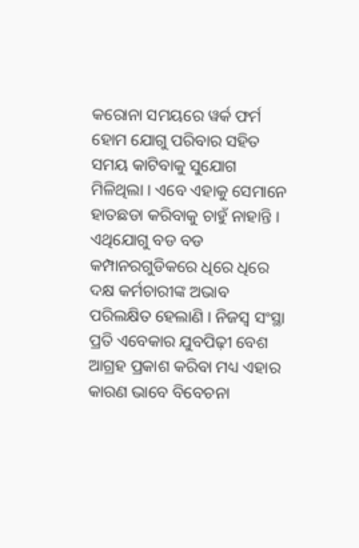କରୋନା ସମୟରେ ୱର୍କ ଫର୍ମ ହୋମ ଯୋଗୁ ପରିବାର ସହିତ ସମୟ କାଟିବାକୁ ସୁଯୋଗ ମିଳିଥିଲା । ଏବେ ଏହାକୁ ସେମାନେ ହାତଛଡା କରିବାକୁ ଚାହୁଁ ନାହାନ୍ତି । ଏଥିଯୋଗୁ ବଡ ବଡ କମ୍ପାନରଗୁଡିକରେ ଧିରେ ଧିରେ ଦକ୍ଷ କର୍ମଚାରୀଙ୍କ ଅଭାବ ପରିଲକ୍ଷିତ ହେଲାଣି । ନିଜସ୍ୱ ସଂସ୍ଥା ପ୍ରତି ଏବେକାର ଯୁବପିଢ଼ୀ ବେଶ ଆଗ୍ରହ ପ୍ରକାଶ କରିବା ମଧ୍ୟ ଏହାର କାରଣ ଭାବେ ବିବେଚନା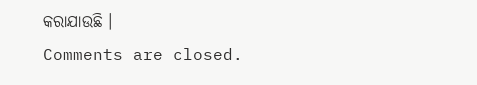କରାଯାଉଛି ।
Comments are closed.